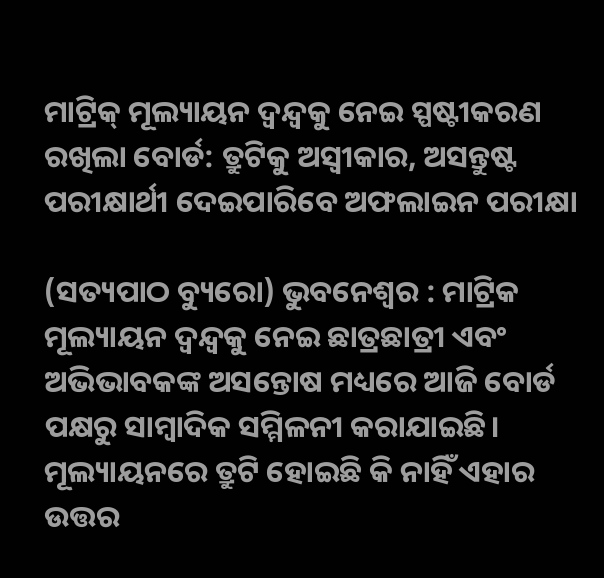ମାଟ୍ରିକ୍ ମୂଲ୍ୟାୟନ ଦ୍ବନ୍ଦ୍ବକୁ ନେଇ ସ୍ପଷ୍ଟୀକରଣ ରଖିଲା ବୋର୍ଡ: ତ୍ରୁଟିକୁ ଅସ୍ବୀକାର, ଅସନ୍ତୁଷ୍ଟ ପରୀକ୍ଷାର୍ଥୀ ଦେଇପାରିବେ ଅଫଲାଇନ ପରୀକ୍ଷା

(ସତ୍ୟପାଠ ବ୍ୟୁରୋ) ଭୁବନେଶ୍ୱର : ମାଟ୍ରିକ ମୂଲ୍ୟାୟନ ଦ୍ବନ୍ଦ୍ବକୁ ନେଇ ଛାତ୍ରଛାତ୍ରୀ ଏବଂ ଅଭିଭାବକଙ୍କ ଅସନ୍ତୋଷ ମଧ୍ୟରେ ଆଜି ବୋର୍ଡ ପକ୍ଷରୁ ସାମ୍ବାଦିକ ସମ୍ମିଳନୀ କରାଯାଇଛି। ମୂଲ୍ୟାୟନରେ ତ୍ରୁଟି ହୋଇଛି କି ନାହିଁ ଏହାର ଉତ୍ତର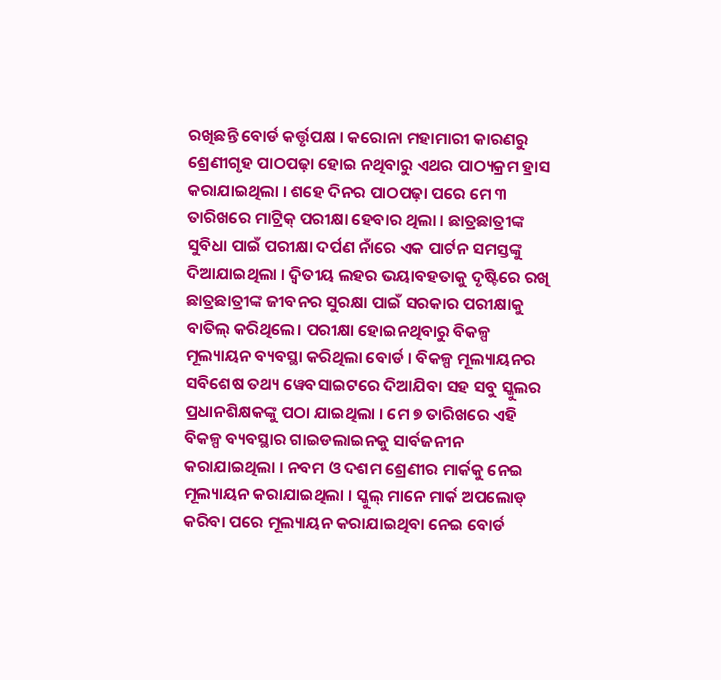ରଖିଛନ୍ତି ବୋର୍ଡ କର୍ତ୍ତୃପକ୍ଷ । କରୋନା ମହାମାରୀ କାରଣରୁ ଶ୍ରେଣୀଗୃହ ପାଠପଢ଼ା ହୋଇ ନଥିବାରୁ ଏଥର ପାଠ୍ୟକ୍ରମ ହ୍ରାସ କରାଯାଇଥିଲା । ଶହେ ଦିନର ପାଠପଢ଼ା ପରେ ମେ ୩ ତାରିଖରେ ମାଟ୍ରିକ୍ ପରୀକ୍ଷା ହେବାର ଥିଲା । ଛାତ୍ରଛାତ୍ରୀଙ୍କ ସୁବିଧା ପାଇଁ ପରୀକ୍ଷା ଦର୍ପଣ ନାଁରେ ଏକ ପାର୍ଟନ ସମସ୍ତଙ୍କୁ ଦିଆଯାଇଥିଲା । ଦ୍ବିତୀୟ ଲହର ଭୟାବହତାକୁ ଦୃଷ୍ଟିରେ ରଖି ଛାତ୍ରଛାତ୍ରୀଙ୍କ ଜୀବନର ସୁରକ୍ଷା ପାଇଁ ସରକାର ପରୀକ୍ଷାକୁ ବାତିଲ୍ କରିଥିଲେ। ପରୀକ୍ଷା ହୋଇନଥିବାରୁ ବିକଳ୍ପ ମୂଲ୍ୟାୟନ ବ୍ୟବସ୍ଥା କରିଥିଲା ବୋର୍ଡ । ବିକଳ୍ପ ମୂଲ୍ୟାୟନର ସବିଶେଷ ତଥ୍ୟ ୱେବସାଇଟରେ ଦିଆଯିବା ସହ ସବୁ ସ୍କୁଲର ପ୍ରଧାନଶିକ୍ଷକଙ୍କୁ ପଠା ଯାଇଥିଲା । ମେ ୭ ତାରିଖରେ ଏହି ବିକଳ୍ପ ବ୍ୟବସ୍ଥାର ଗାଇଡଲାଇନକୁ ସାର୍ବଜନୀନ କରାଯାଇଥିଲା । ନବମ ଓ ଦଶମ ଶ୍ରେଣୀର ମାର୍କକୁ ନେଇ ମୂଲ୍ୟାୟନ କରାଯାଇଥିଲା । ସ୍କୁଲ୍ ମାନେ ମାର୍କ ଅପଲୋଡ୍ କରିବା ପରେ ମୂଲ୍ୟାୟନ କରାଯାଇଥିବା ନେଇ ବୋର୍ଡ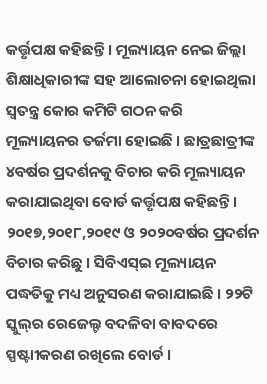କର୍ତ୍ତୃପକ୍ଷ କହିଛନ୍ତି । ମୂଲ୍ୟାୟନ ନେଇ ଜିଲ୍ଲା ଶିକ୍ଷାଧିକାରୀଙ୍କ ସହ ଆଲୋଚନା ହୋଇଥିଲା ସ୍ୱତନ୍ତ୍ର କୋର କମିଟି ଗଠନ କରି ମୂଲ୍ୟାୟନର ତର୍ଜମା ହୋଇଛି । ଛାତ୍ରଛାତ୍ରୀଙ୍କ ୪ବର୍ଷର ପ୍ରଦର୍ଶନକୁ ବିଚାର କରି ମୂଲ୍ୟାୟନ କରାଯାଇଥିବା ବୋର୍ଡ କର୍ତ୍ତୃପକ୍ଷ କହିଛନ୍ତି । ୨୦୧୭,୨୦୧୮,୨୦୧୯ ଓ ୨୦୨୦ବର୍ଷର ପ୍ରଦର୍ଶନ ବିଚାର କରିଛୁ । ସିବିଏସ୍‌ଇ ମୂଲ୍ୟାୟନ ପଦ୍ଧତିକୁ ମଧ୍ୟ ଅନୁସରଣ କରାଯାଇଛି । ୨୨ଟି ସ୍କୁଲ୍‌ର ରେଜେଲ୍ଟ ବଦଳିବା ବାବଦରେ ସ୍ପଷ୍ଟାୀକରଣ ରଖିଲେ ବୋର୍ଡ ।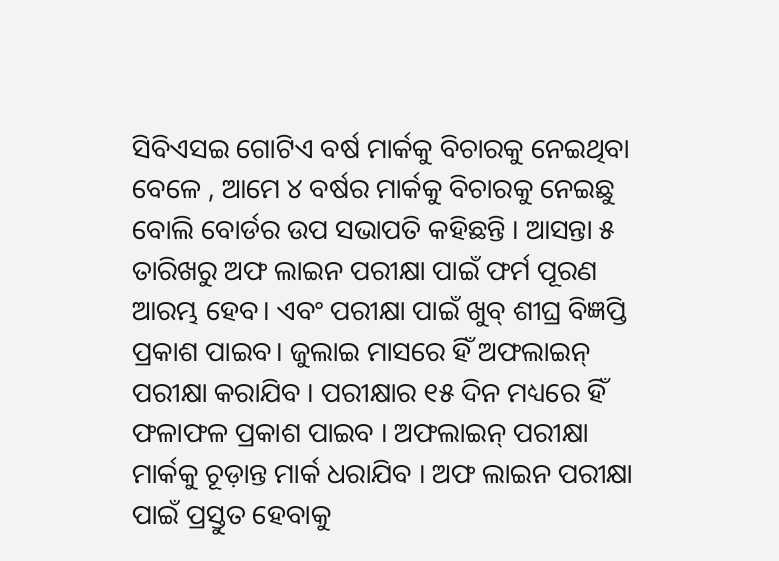ସିବିଏସଇ ଗୋଟିଏ ବର୍ଷ ମାର୍କକୁ ବିଚାରକୁ ନେଇଥିବା ବେଳେ , ଆମେ ୪ ବର୍ଷର ମାର୍କକୁ ବିଚାରକୁ ନେଇଛୁ ବୋଲି ବୋର୍ଡର ଉପ ସଭାପତି କହିଛନ୍ତି । ଆସନ୍ତା ୫ ତାରିଖରୁ ଅଫ ଲାଇନ ପରୀକ୍ଷା ପାଇଁ ଫର୍ମ ପୂରଣ ଆରମ୍ଭ ହେବ। ଏବଂ ପରୀକ୍ଷା ପାଇଁ ଖୁବ୍ ଶୀଘ୍ର ବିଜ୍ଞପ୍ତି ପ୍ରକାଶ ପାଇବ। ଜୁଲାଇ ମାସରେ ହିଁ ଅଫଲାଇନ୍ ପରୀକ୍ଷା କରାଯିବ । ପରୀକ୍ଷାର ୧୫ ଦିନ ମଧ୍ୟରେ ହିଁ ଫଳାଫଳ ପ୍ରକାଶ ପାଇବ । ଅଫଲାଇନ୍ ପରୀକ୍ଷା ମାର୍କକୁ ଚୂଡ଼ାନ୍ତ ମାର୍କ ଧରାଯିବ । ଅଫ ଲାଇନ ପରୀକ୍ଷା ପାଇଁ ପ୍ରସ୍ତୁତ ହେବାକୁ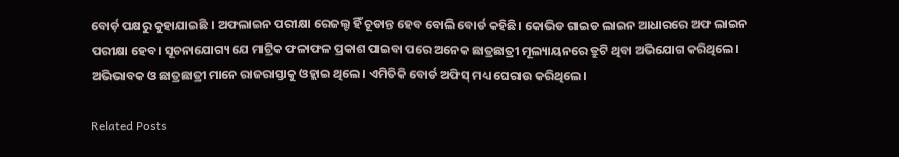ବୋର୍ଡ଼ ପକ୍ଷରୁ କୁହାଯାଇଛି । ଅଫଲାଇନ ପରୀକ୍ଷା ରେଜଲ୍ଟ ହିଁ ଚୂଡାନ୍ତ ହେବ ବୋଲି ବୋର୍ଡ କହିଛି। କୋଭିଡ ଗାଇଡ ଲାଇନ ଆଧାରରେ ଅଫ ଲାଇନ ପରୀକ୍ଷା ହେବ। ସୂଚନାଯୋଗ୍ୟ ଯେ ମାଟ୍ରିକ ଫଳାଫଳ ପ୍ରକାଶ ପାଇବା ପରେ ଅନେକ ଛାତ୍ରଛାତ୍ରୀ ମୂଲ୍ୟାୟନରେ ତ୍ରୁଟି ଥିବା ଅଭିଯୋଗ କରିଥିଲେ। ଅଭିଭାବକ ଓ ଛାତ୍ରଛାତ୍ରୀ ମାନେ ରାଜରାସ୍ତାକୁ ଓହ୍ଲାଇ ଥିଲେ। ଏମିତିକି ବୋର୍ଡ ଅଫିସ୍ ମଧ୍ୟ ଘେରାଉ କରିଥିଲେ।

Related Posts